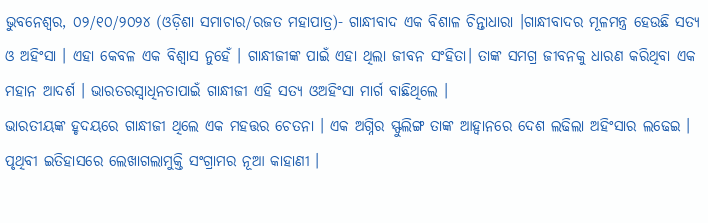ଭୁବନେଶ୍ୱର, ୦୨/୧୦/୨୦୨୪ (ଓଡ଼ିଶା ସମାଚାର/ରଜତ ମହାପାତ୍ର)- ଗାନ୍ଧୀବାଦ ଏକ ବିଶାଳ ଚିନ୍ତାଧାରା ।ଗାନ୍ଧୀବାଦର ମୂଳମନ୍ତ୍ର ହେଉଛି ସତ୍ୟ ଓ ଅହିଂସା । ଏହା କେବଳ ଏକ ବିଶ୍ଵାସ ନୁହେଁ । ଗାନ୍ଧୀଜୀଙ୍କ ପାଇଁ ଏହା ଥିଲା ଜୀବନ ସଂହିତା। ତାଙ୍କ ସମଗ୍ର ଜୀବନକୁ ଧାରଣ କରିଥିବା ଏକ ମହାନ ଆଦର୍ଶ । ଭାରତରସ୍ଵାଧିନତାପାଇଁ ଗାନ୍ଧୀଜୀ ଏହି ସତ୍ୟ ଓଅହିଂସା ମାର୍ଗ ବାଛିଥିଲେ ।
ଭାରତୀୟଙ୍କ ହୃଦୟରେ ଗାନ୍ଧୀଜୀ ଥିଲେ ଏକ ମହତ୍ତର ଚେତନା । ଏକ ଅଗ୍ନିର ସ୍ଫୁଲିଙ୍ଗ ତାଙ୍କ ଆହ୍ଵାନରେ ଦେଶ ଲଢିଲା ଅହିଂସାର ଲଢେଇ । ପୃଥିବୀ ଇତିହାସରେ ଲେଖାଗଲାମୁକ୍ତି ସଂଗ୍ରାମର ନୂଆ କାହାଣୀ ।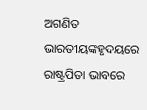ଅଗଣିତ ଭାରତୀୟଙ୍କହୃଦୟରେ ରାଷ୍ଟ୍ରପିତା ଭାବରେ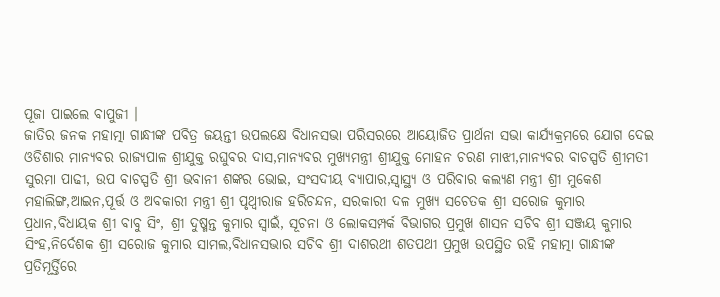ପୂଜା ପାଇଲେ ବାପୁଜୀ ।
ଜାତିର ଜନକ ମହାତ୍ମା ଗାନ୍ଧୀଙ୍କ ପବିତ୍ର ଜୟନ୍ତୀ ଉପଲକ୍ଷେ ବିଧାନସଭା ପରିସରରେ ଆୟୋଜିତ ପ୍ରାର୍ଥନା ସଭା କାର୍ଯ୍ୟକ୍ରମରେ ଯୋଗ ଦେଇ ଓଡିଶାର ମାନ୍ୟବର ରାଜ୍ୟପାଳ ଶ୍ରୀଯୁକ୍ତ ରଘୁବର ଦାସ,ମାନ୍ୟବର ମୁଖ୍ୟମନ୍ତ୍ରୀ ଶ୍ରୀଯୁକ୍ତ ମୋହନ ଚରଣ ମାଝୀ,ମାନ୍ୟବର ବାଚସ୍ପତି ଶ୍ରୀମତୀ ସୁରମା ପାଢୀ, ଉପ ବାଚସ୍ପତି ଶ୍ରୀ ଭବାନୀ ଶଙ୍କର ଭୋଇ, ସଂସଦୀୟ ବ୍ୟାପାର,ସ୍ୱାସ୍ଥ୍ୟ ଓ ପରିବାର କଲ୍ୟଣ ମନ୍ତ୍ରୀ ଶ୍ରୀ ମୁକେଶ ମହାଲିଙ୍ଗ,ଆଇନ,ପୂର୍ତ୍ତ ଓ ଅବକାରୀ ମନ୍ତ୍ରୀ ଶ୍ରୀ ପୃଥ୍ଵୀରାଜ ହରିଚନ୍ଦନ, ସରକାରୀ ଦଳ ମୁଖ୍ୟ ସଚେତକ ଶ୍ରୀ ସରୋଜ କୁମାର ପ୍ରଧାନ,ବିଧାୟକ ଶ୍ରୀ ବାବୁ ସିଂ, ଶ୍ରୀ ଦୁଷ୍ମନ୍ତ କୁମାର ସ୍ଵାଇଁ, ସୂଚନା ଓ ଲୋକସମ୍ପର୍କ ବିଭାଗର ପ୍ରମୁଖ ଶାସନ ସଚିବ ଶ୍ରୀ ସଞ୍ଜୟ କୁମାର ସିଂହ,ନିର୍ଦେଶକ ଶ୍ରୀ ସରୋଜ କୁମାର ସାମଲ,ବିଧାନସଭାର ସଚିବ ଶ୍ରୀ ଦାଶରଥୀ ଶତପଥୀ ପ୍ରମୁଖ ଉପସ୍ଥିତ ରହି ମହାତ୍ମା ଗାନ୍ଧୀଙ୍କ ପ୍ରତିମୂର୍ତ୍ତିରେ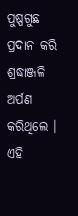ପୁଷ୍ପଗୁଛ ପ୍ରଦାନ କରି ଶ୍ରଦ୍ଧାଞ୍ଜଳି ଅର୍ପଣ କରିଥିଲେ ।
ଏହି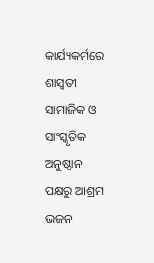କାର୍ଯ୍ୟକର୍ମରେ ଶାସ୍ଵତୀ ସାମାଜିକ ଓ ସାଂସ୍କୃତିକ ଅନୁଷ୍ଠାନ ପକ୍ଷରୁ ଆଶ୍ରମ ଭଜନ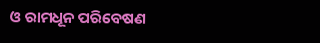ଓ ରାମଧୂନ ପରିବେଷଣ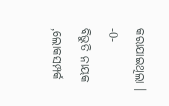କରାଯାଇଥିଲା ।
-0-
ବିଭୁତି ନାୟକ ,ଲୋକସମ୍ପର୍କ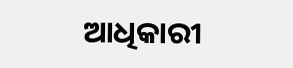ଆଧିକାରୀ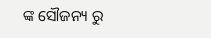ଙ୍କ ସୌଜନ୍ୟ ରୁ